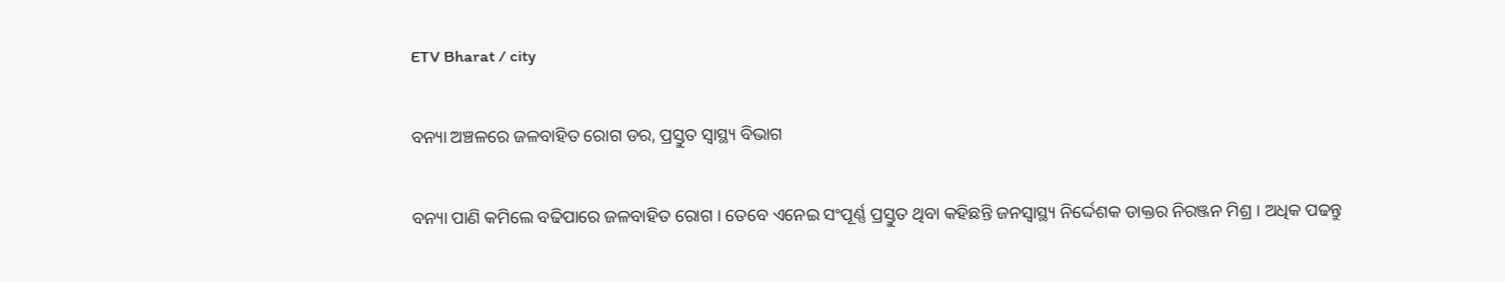ETV Bharat / city

ବନ୍ୟା ଅଞ୍ଚଳରେ ଜଳବାହିତ ରୋଗ ଡର, ପ୍ରସ୍ତୁତ ସ୍ବାସ୍ଥ୍ୟ ବିଭାଗ

ବନ୍ୟା ପାଣି କମିଲେ ବଢିପାରେ ଜଳବାହିତ ରୋଗ । ତେବେ ଏନେଇ ସଂପୂର୍ଣ୍ଣ ପ୍ରସ୍ତୁତ ଥିବା କହିଛନ୍ତି ଜନସ୍ବାସ୍ଥ୍ୟ ନିର୍ଦ୍ଦେଶକ ଡାକ୍ତର ନିରଞ୍ଜନ ମିଶ୍ର । ଅଧିକ ପଢନ୍ତୁ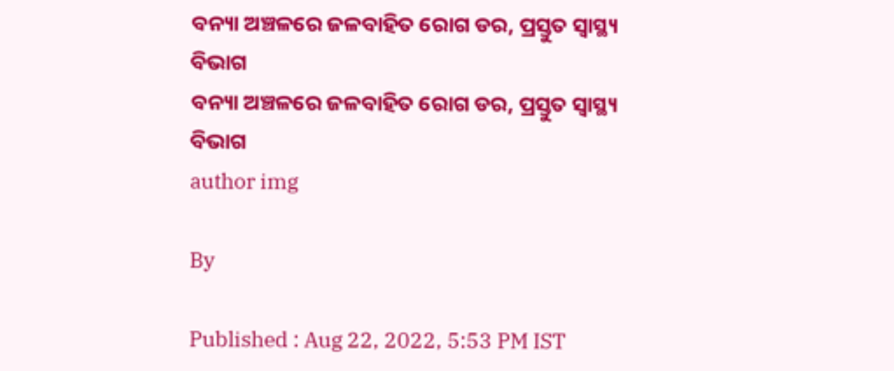ବନ୍ୟା ଅଞ୍ଚଳରେ ଜଳବାହିତ ରୋଗ ଡର, ପ୍ରସ୍ତୁତ ସ୍ବାସ୍ଥ୍ୟ ବିଭାଗ
ବନ୍ୟା ଅଞ୍ଚଳରେ ଜଳବାହିତ ରୋଗ ଡର, ପ୍ରସ୍ତୁତ ସ୍ବାସ୍ଥ୍ୟ ବିଭାଗ
author img

By

Published : Aug 22, 2022, 5:53 PM IST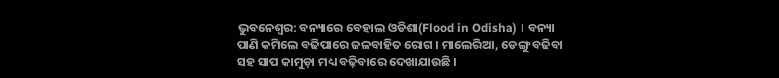ଭୁବନେଶ୍ବର: ବନ୍ୟାରେ ବେହାଲ ଓଡିଶା(Flood in Odisha) । ବନ୍ୟା ପାଣି କମିଲେ ବଢିପାରେ ଜଳବାହିତ ରୋଗ । ମାଲେରିଆ, ଡେଙ୍ଗୁ ବଢିବା ସହ ସାପ କାମୁଡ଼ା ମଧ୍ୟ ବଢ଼ିବାରେ ଦେଖାଯାଉଛି ।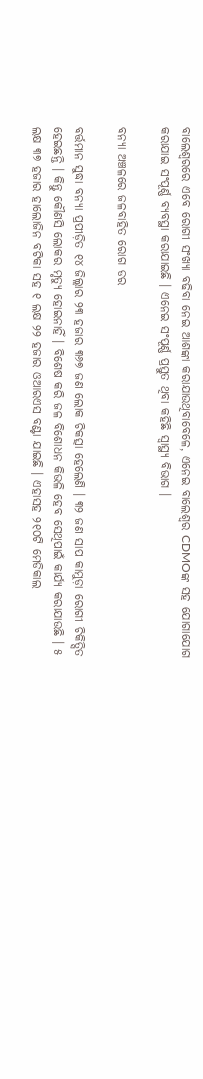ବାଲେଶ୍ୱରରେ ଏବେ ରୋଗୀ ସଂଖ୍ୟା ବଢିବା ନେଇ ଆଶଙ୍କା କରାଯାଉଥିବାବେଳେ, ଏନେଇ ବାଲେଶ୍ୱର CDMOଙ୍କ ସହ ଯୋଗାଯୋଗ କରାଯାଇ ସଂପୂର୍ଣ୍ଣ ବ୍ୟବସ୍ଥା କରାଯାଇଛି । ଏନେଇ ସଂପୂର୍ଣ୍ଣ ପ୍ରସ୍ତୁତ ଥିବା କହିଛି ସ୍ବାସ୍ଥ୍ୟ ବିଭାଗ ।

ବନ୍ୟା ଅଞ୍ଚଳରେ ଜଳବାହିତ ରୋଗ ଡର

ବର୍ତ୍ତମାନ ସୁଦ୍ଧା ବନ୍ୟା ପ୍ରପୀଡ଼ିତ ୧୪ ଜିଲ୍ଲାର ୨୩ ହଜାର ୩୬୭ ଜଣ ଲୋକ ଚିକତ୍ସା ହେଲେଣି । ୩୨ ଜଣ ସାପ କାମୁଡ଼ା ରୋଗୀ ଚିକିତ୍ସିତ ହେଇଛନ୍ତି । କିନ୍ତୁ କୌଣସି ଲୋକର ମୃତ୍ୟୁ ହୋଇନାହିଁ । ବିଶେଷ କରି ଜଳ ବିଶୋଧନ କିଭଳି ହେବ ସେଥିପାଇଁ କାର୍ଯ୍ୟ କରାଯାଉଛି । ୫ ଲକ୍ଷ ୩୭ ହଜାର ହାଲୋଜିନ ବଟିକା ସହ ୧ ଲକ୍ଷ ୨୨ ହଜାର ଓଆରଏସ ବଣ୍ଟା ଯାଇଛି । ଏହାସହ ୨୧୦ଟି ମେଡିକାଲ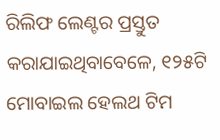ରିଲିଫ ଲେଣ୍ଟର ପ୍ରସ୍ତୁତ କରାଯାଇଥିବାବେଳେ, ୧୨୫ଟି ମୋବାଇଲ ହେଲଥ ଟିମ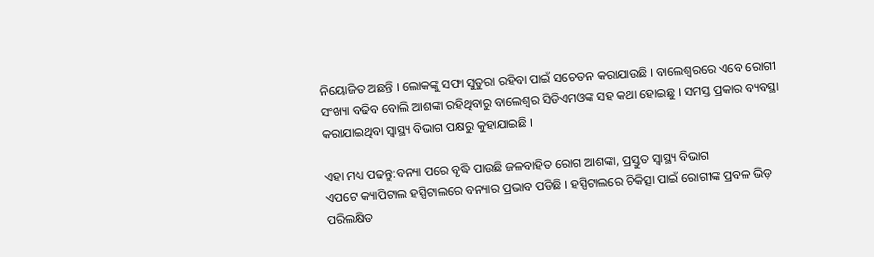ନିୟୋଜିତ ଅଛନ୍ତି । ଲୋକଙ୍କୁ ସଫା ସୁତୁରା ରହିବା ପାଇଁ ସଚେତନ କରାଯାଉଛି । ବାଲେଶ୍ୱରରେ ଏବେ ରୋଗୀ ସଂଖ୍ୟା ବଢିବ ବୋଲି ଆଶଙ୍କା ରହିଥିବାରୁ ବାଲେଶ୍ୱର ସିଡିଏମଓଙ୍କ ସହ କଥା ହୋଇଛୁ । ସମସ୍ତ ପ୍ରକାର ବ୍ୟବସ୍ଥା କରାଯାଇଥିବା ସ୍ବାସ୍ଥ୍ୟ ବିଭାଗ ପକ୍ଷରୁ କୁହାଯାଇଛି ।

ଏହା ମଧ୍ୟ ପଢନ୍ତୁ:ବନ୍ୟା ପରେ ବୃଦ୍ଧି ପାଉଛି ଜଳବାହିତ ରୋଗ ଆଶଙ୍କା, ପ୍ରସ୍ତୁତ ସ୍ୱାସ୍ଥ୍ୟ ବିଭାଗ
ଏପଟେ କ୍ୟାପିଟାଲ ହସ୍ପିଟାଲରେ ବନ୍ୟାର ପ୍ରଭାବ ପଡିଛି । ହସ୍ପିଟାଲରେ ଚିକିତ୍ସା ପାଇଁ ରୋଗୀଙ୍କ ପ୍ରବଳ ଭିଡ଼ ପରିଲକ୍ଷିତ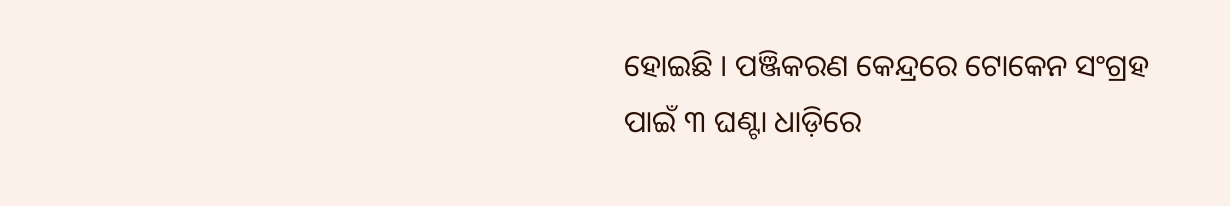ହୋଇଛି । ପଞ୍ଜିକରଣ କେନ୍ଦ୍ରରେ ଟୋକେନ ସଂଗ୍ରହ ପାଇଁ ୩ ଘଣ୍ଟା ଧାଡ଼ିରେ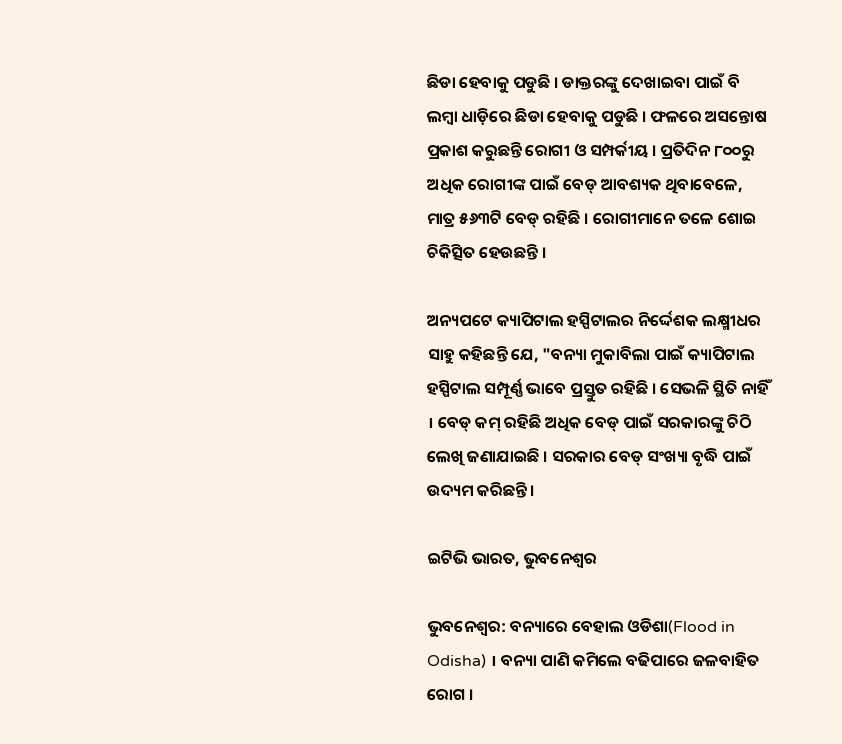ଛିଡା ହେବାକୁ ପଡୁଛି । ଡାକ୍ତରଙ୍କୁ ଦେଖାଇବା ପାଇଁ ବି ଲମ୍ବା ଧାଡ଼ିରେ ଛିଡା ହେବାକୁ ପଡୁଛି । ଫଳରେ ଅସନ୍ତୋଷ ପ୍ରକାଶ କରୁଛନ୍ତି ରୋଗୀ ଓ ସମ୍ପର୍କୀୟ । ପ୍ରତିଦିନ ୮୦୦ରୁ ଅଧିକ ରୋଗୀଙ୍କ ପାଇଁ ବେଡ୍ ଆବଶ୍ୟକ ଥିବାବେଳେ, ମାତ୍ର ୫୬୩ଟି ବେଡ୍‌ ରହିଛି । ରୋଗୀମାନେ ତଳେ ଶୋଇ ଚିକିତ୍ସିତ ହେଉଛନ୍ତି ।

ଅନ୍ୟପଟେ କ୍ୟାପିଟାଲ ହସ୍ପିଟାଲର ନିର୍ଦ୍ଦେଶକ ଲକ୍ଷ୍ମୀଧର ସାହୁ କହିଛନ୍ତି ଯେ, "ବନ୍ୟା ମୁକାବିଲା ପାଇଁ କ୍ୟାପିଟାଲ ହସ୍ପିଟାଲ ସମ୍ପୂର୍ଣ୍ଣ ଭାବେ ପ୍ରସ୍ତୁତ ରହିଛି । ସେଭଳି ସ୍ଥିତି ନାହିଁ । ବେଡ୍ କମ୍ ରହିଛି ଅଧିକ ବେଡ୍ ପାଇଁ ସରକାରଙ୍କୁ ଚିଠି ଲେଖି ଜଣାଯାଇଛି । ସରକାର ବେଡ୍ ସଂଖ୍ୟା ବୃଦ୍ଧି ପାଇଁ ଉଦ୍ୟମ କରିଛନ୍ତି ।

ଇଟିଭି ଭାରତ, ଭୁବନେଶ୍ବର

ଭୁବନେଶ୍ବର: ବନ୍ୟାରେ ବେହାଲ ଓଡିଶା(Flood in Odisha) । ବନ୍ୟା ପାଣି କମିଲେ ବଢିପାରେ ଜଳବାହିତ ରୋଗ ।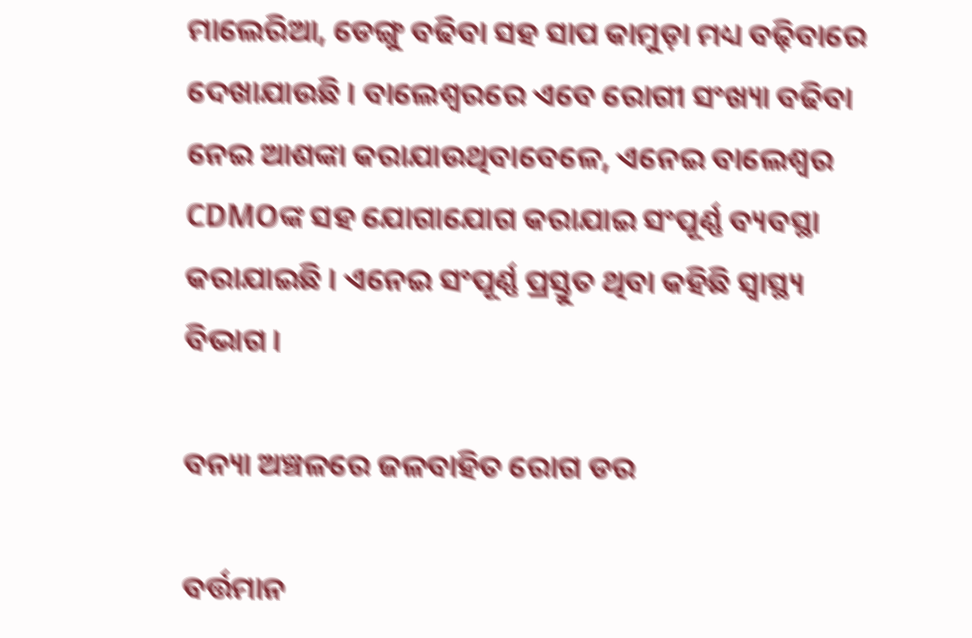ମାଲେରିଆ, ଡେଙ୍ଗୁ ବଢିବା ସହ ସାପ କାମୁଡ଼ା ମଧ୍ୟ ବଢ଼ିବାରେ ଦେଖାଯାଉଛି । ବାଲେଶ୍ୱରରେ ଏବେ ରୋଗୀ ସଂଖ୍ୟା ବଢିବା ନେଇ ଆଶଙ୍କା କରାଯାଉଥିବାବେଳେ, ଏନେଇ ବାଲେଶ୍ୱର CDMOଙ୍କ ସହ ଯୋଗାଯୋଗ କରାଯାଇ ସଂପୂର୍ଣ୍ଣ ବ୍ୟବସ୍ଥା କରାଯାଇଛି । ଏନେଇ ସଂପୂର୍ଣ୍ଣ ପ୍ରସ୍ତୁତ ଥିବା କହିଛି ସ୍ବାସ୍ଥ୍ୟ ବିଭାଗ ।

ବନ୍ୟା ଅଞ୍ଚଳରେ ଜଳବାହିତ ରୋଗ ଡର

ବର୍ତ୍ତମାନ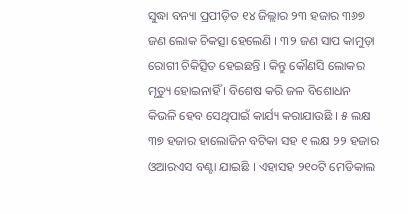ସୁଦ୍ଧା ବନ୍ୟା ପ୍ରପୀଡ଼ିତ ୧୪ ଜିଲ୍ଲାର ୨୩ ହଜାର ୩୬୭ ଜଣ ଲୋକ ଚିକତ୍ସା ହେଲେଣି । ୩୨ ଜଣ ସାପ କାମୁଡ଼ା ରୋଗୀ ଚିକିତ୍ସିତ ହେଇଛନ୍ତି । କିନ୍ତୁ କୌଣସି ଲୋକର ମୃତ୍ୟୁ ହୋଇନାହିଁ । ବିଶେଷ କରି ଜଳ ବିଶୋଧନ କିଭଳି ହେବ ସେଥିପାଇଁ କାର୍ଯ୍ୟ କରାଯାଉଛି । ୫ ଲକ୍ଷ ୩୭ ହଜାର ହାଲୋଜିନ ବଟିକା ସହ ୧ ଲକ୍ଷ ୨୨ ହଜାର ଓଆରଏସ ବଣ୍ଟା ଯାଇଛି । ଏହାସହ ୨୧୦ଟି ମେଡିକାଲ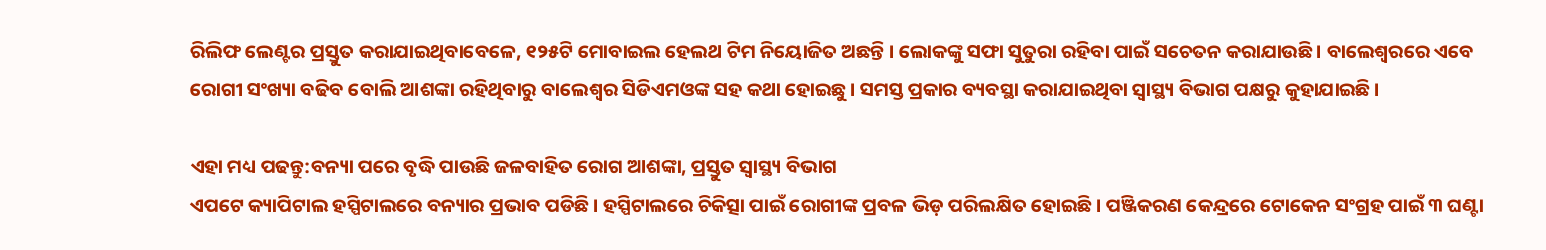ରିଲିଫ ଲେଣ୍ଟର ପ୍ରସ୍ତୁତ କରାଯାଇଥିବାବେଳେ, ୧୨୫ଟି ମୋବାଇଲ ହେଲଥ ଟିମ ନିୟୋଜିତ ଅଛନ୍ତି । ଲୋକଙ୍କୁ ସଫା ସୁତୁରା ରହିବା ପାଇଁ ସଚେତନ କରାଯାଉଛି । ବାଲେଶ୍ୱରରେ ଏବେ ରୋଗୀ ସଂଖ୍ୟା ବଢିବ ବୋଲି ଆଶଙ୍କା ରହିଥିବାରୁ ବାଲେଶ୍ୱର ସିଡିଏମଓଙ୍କ ସହ କଥା ହୋଇଛୁ । ସମସ୍ତ ପ୍ରକାର ବ୍ୟବସ୍ଥା କରାଯାଇଥିବା ସ୍ବାସ୍ଥ୍ୟ ବିଭାଗ ପକ୍ଷରୁ କୁହାଯାଇଛି ।

ଏହା ମଧ୍ୟ ପଢନ୍ତୁ:ବନ୍ୟା ପରେ ବୃଦ୍ଧି ପାଉଛି ଜଳବାହିତ ରୋଗ ଆଶଙ୍କା, ପ୍ରସ୍ତୁତ ସ୍ୱାସ୍ଥ୍ୟ ବିଭାଗ
ଏପଟେ କ୍ୟାପିଟାଲ ହସ୍ପିଟାଲରେ ବନ୍ୟାର ପ୍ରଭାବ ପଡିଛି । ହସ୍ପିଟାଲରେ ଚିକିତ୍ସା ପାଇଁ ରୋଗୀଙ୍କ ପ୍ରବଳ ଭିଡ଼ ପରିଲକ୍ଷିତ ହୋଇଛି । ପଞ୍ଜିକରଣ କେନ୍ଦ୍ରରେ ଟୋକେନ ସଂଗ୍ରହ ପାଇଁ ୩ ଘଣ୍ଟା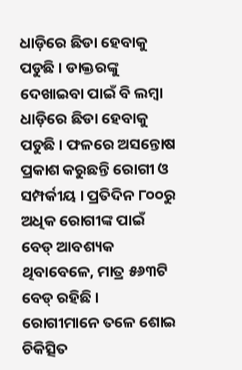ଧାଡ଼ିରେ ଛିଡା ହେବାକୁ ପଡୁଛି । ଡାକ୍ତରଙ୍କୁ ଦେଖାଇବା ପାଇଁ ବି ଲମ୍ବା ଧାଡ଼ିରେ ଛିଡା ହେବାକୁ ପଡୁଛି । ଫଳରେ ଅସନ୍ତୋଷ ପ୍ରକାଶ କରୁଛନ୍ତି ରୋଗୀ ଓ ସମ୍ପର୍କୀୟ । ପ୍ରତିଦିନ ୮୦୦ରୁ ଅଧିକ ରୋଗୀଙ୍କ ପାଇଁ ବେଡ୍ ଆବଶ୍ୟକ ଥିବାବେଳେ, ମାତ୍ର ୫୬୩ଟି ବେଡ୍‌ ରହିଛି । ରୋଗୀମାନେ ତଳେ ଶୋଇ ଚିକିତ୍ସିତ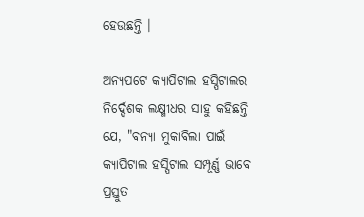ହେଉଛନ୍ତି ।

ଅନ୍ୟପଟେ କ୍ୟାପିଟାଲ ହସ୍ପିଟାଲର ନିର୍ଦ୍ଦେଶକ ଲକ୍ଷ୍ମୀଧର ସାହୁ କହିଛନ୍ତି ଯେ, "ବନ୍ୟା ମୁକାବିଲା ପାଇଁ କ୍ୟାପିଟାଲ ହସ୍ପିଟାଲ ସମ୍ପୂର୍ଣ୍ଣ ଭାବେ ପ୍ରସ୍ତୁତ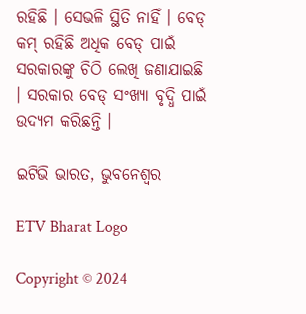ରହିଛି । ସେଭଳି ସ୍ଥିତି ନାହିଁ । ବେଡ୍ କମ୍ ରହିଛି ଅଧିକ ବେଡ୍ ପାଇଁ ସରକାରଙ୍କୁ ଚିଠି ଲେଖି ଜଣାଯାଇଛି । ସରକାର ବେଡ୍ ସଂଖ୍ୟା ବୃଦ୍ଧି ପାଇଁ ଉଦ୍ୟମ କରିଛନ୍ତି ।

ଇଟିଭି ଭାରତ, ଭୁବନେଶ୍ବର

ETV Bharat Logo

Copyright © 2024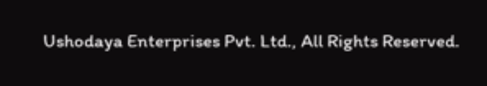Ushodaya Enterprises Pvt. Ltd., All Rights Reserved.